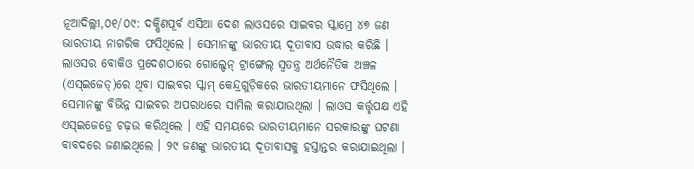ନୂଆଦିଲ୍ଲୀ,୦୧/୦୯: ଦକ୍ଷିଣପୂର୍ବ ଏସିଆ ଦେଶ ଲାଓସରେ ସାଇବର ସ୍କାମ୍ରେ ୪୭ ଜଣ ଭାରତୀୟ ନାଗରିକ ଫସିଥିଲେ । ସେମାନଙ୍କୁ ଭାରତୀୟ ଦୂତାବାସ ଉଦ୍ଧାର କରିଛି । ଲାଓସର ବୋକିଓ ପ୍ରଦେଶଠାରେ ଗୋଲ୍ଡେନ୍ ଟ୍ରାଙ୍ଗେଲ୍ ସ୍ୱତନ୍ତ୍ର ଅର୍ଥନୈତିକ ଅଞ୍ଚଳ (ଏସ୍ଇଜେଡ୍)ରେ ଥିବା ସାଇବର ସ୍କାମ୍ କେନ୍ଦ୍ରଗୁଡ଼ିକରେ ଭାରତୀୟମାନେ ଫସିଥିଲେ । ସେମାନଙ୍କୁ ବିଭିନ୍ନ ସାଇବର ଅପରାଧରେ ସାମିଲ କରାଯାଉଥିଲା । ଲାଓସ କର୍ତ୍ତୃପକ୍ଷ ଏହି ଏସ୍ଇଜେଡ୍ରେ ଚଢ଼ଉ କରିଥିଲେ । ଏହି ସମୟରେ ଭାରତୀୟମାନେ ସରକାରଙ୍କୁ ଘଟଣା ବାବଦରେ ଜଣାଇଥିଲେ । ୨୯ ଜଣଙ୍କୁ ଭାରତୀୟ ଦୂତାବାସକୁ ହସ୍ତାନ୍ତର କରାଯାଇଥିଲା ।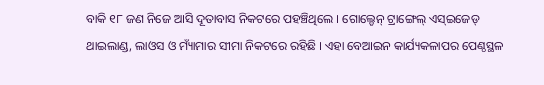ବାକି ୧୮ ଜଣ ନିଜେ ଆସି ଦୂତାବାସ ନିକଟରେ ପହଞ୍ଚିଥିଲେ । ଗୋଲ୍ଡେନ୍ ଟ୍ରାଙ୍ଗେଲ୍ ଏସ୍ଇଜେଡ୍ ଥାଇଲାଣ୍ଡ, ଲାଓସ ଓ ମ୍ୟାଁମାର ସୀମା ନିକଟରେ ରହିଛି । ଏହା ବେଆଇନ କାର୍ଯ୍ୟକଳାପର ପେଣ୍ଠସ୍ଥଳ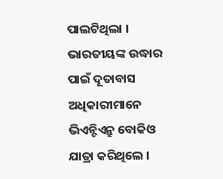ପାଲଟିଥିଲା । ଭାରତୀୟଙ୍କ ଉଦ୍ଧାର ପାଇଁ ଦୂତାବାସ ଅଧିକାରୀମାନେ ଭିଏନ୍ଟିଏନ୍ରୁ ବୋକିଓ ଯାତ୍ରା କରିଥିଲେ ।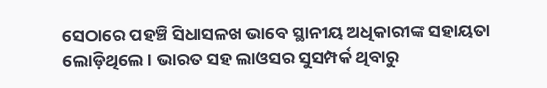ସେଠାରେ ପହଞ୍ଚି ସିଧାସଳଖ ଭାବେ ସ୍ଥାନୀୟ ଅଧିକାରୀଙ୍କ ସହାୟତା ଲୋଡ଼ିଥିଲେ । ଭାରତ ସହ ଲାଓସର ସୁସମ୍ପର୍କ ଥିବାରୁ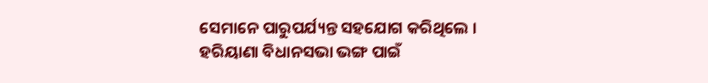ସେମାନେ ପାରୁପର୍ଯ୍ୟନ୍ତ ସହଯୋଗ କରିଥିଲେ ।
ହରିୟାଣା ବିଧାନସଭା ଭଙ୍ଗ ପାଇଁ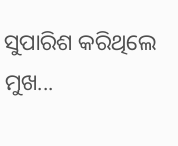ସୁପାରିଶ କରିଥିଲେ ମୁଖ...